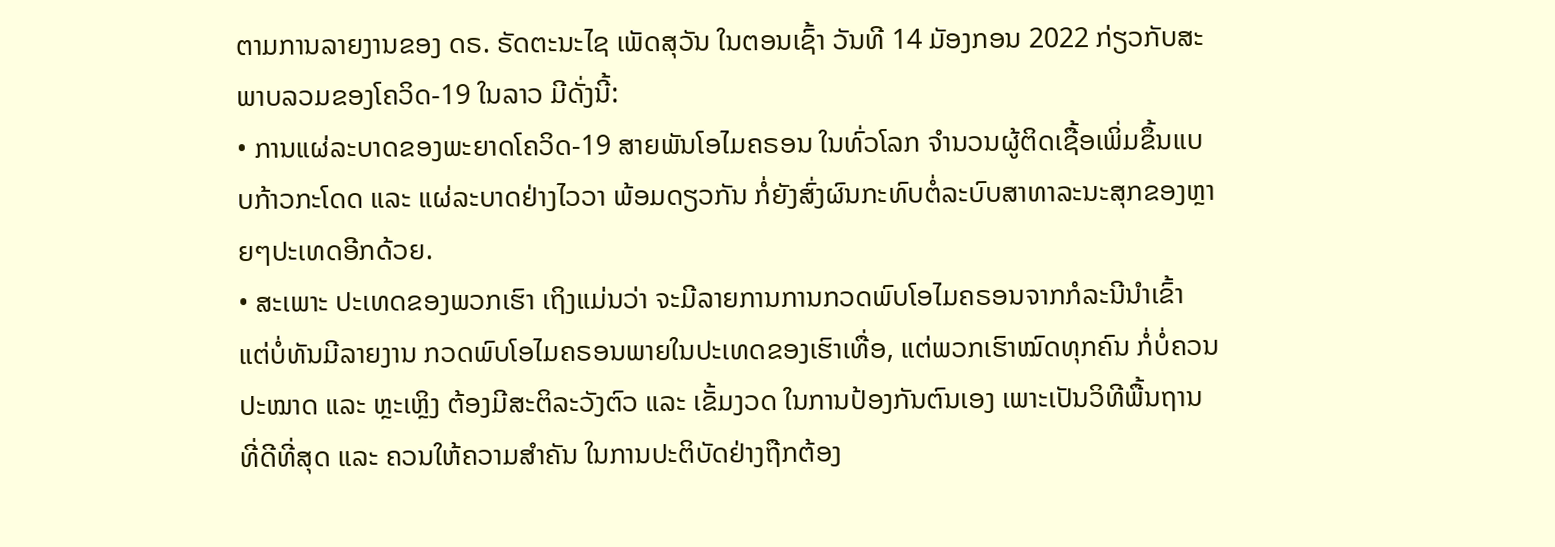ຕາມການລາຍງານຂອງ ດຣ. ຣັດຕະນະໄຊ ເພັດສຸວັນ ໃນຕອນເຊົ້າ ວັນທີ 14 ມັອງກອນ 2022 ກ່ຽວກັບສະພາບລວມຂອງໂຄວິດ-19 ໃນລາວ ມີດັ່ງນີ້:
• ການແຜ່ລະບາດຂອງພະຍາດໂຄວິດ-19 ສາຍພັນໂອໄມຄຣອນ ໃນທົ່ວໂລກ ຈຳນວນຜູ້ຕິດເຊື້ອເພິ່ມຂຶ້ນແບບກ້າວກະໂດດ ແລະ ແຜ່ລະບາດຢ່າງໄວວາ ພ້ອມດຽວກັນ ກໍ່ຍັງສົ່ງຜົນກະທົບຕໍ່ລະບົບສາທາລະນະສຸກຂອງຫຼາຍໆປະເທດອີກດ້ວຍ.
• ສະເພາະ ປະເທດຂອງພວກເຮົາ ເຖິງແມ່ນວ່າ ຈະມີລາຍການການກວດພົບໂອໄມຄຣອນຈາກກໍລະນີນຳເຂົ້າ ແຕ່ບໍ່ທັນມີລາຍງານ ກວດພົບໂອໄມຄຣອນພາຍໃນປະເທດຂອງເຮົາເທື່ອ, ແຕ່ພວກເຮົາໝົດທຸກຄົນ ກໍ່ບໍ່ຄວນປະໝາດ ແລະ ຫຼະເຫຼິງ ຕ້ອງມີສະຕິລະວັງຕົວ ແລະ ເຂັ້ມງວດ ໃນການປ້ອງກັນຕົນເອງ ເພາະເປັນວິທີພື້ນຖານທີ່ດີທີ່ສຸດ ແລະ ຄວນໃຫ້ຄວາມສຳຄັນ ໃນການປະຕິບັດຢ່າງຖືກຕ້ອງ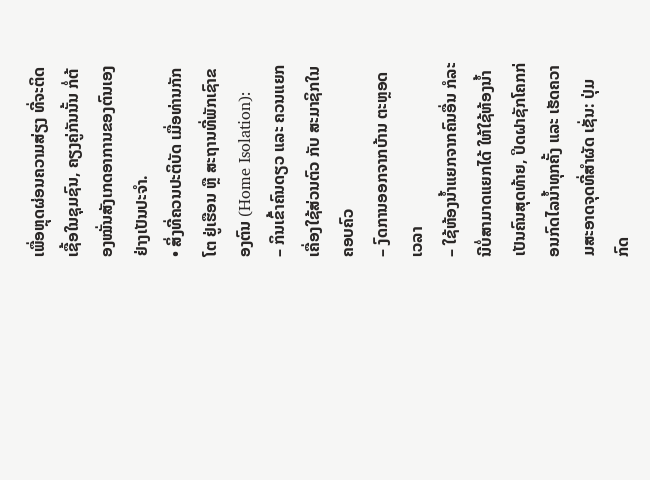ເພື່ອຫຼຸດຜ່ອນຄວາມສ່ຽງ ທີ່ຈະຕິດເຊື້ອໃນຊຸມຊົນ, ຄຽງຄູ່ກັນນັ້ນ ກໍ່ຕ້ອງໝັ່ນສັງເກດອາການຂອງຕົນເອງຢ່າງເປັນປະຈຳ.
• ສິ່ງທີ່ຄວນປະຕິບັດ ເມື່ອທ່ານກັກໂຕ ຢູ່ເຮືອນ ຫຼື ສະຖານທີ່ພັກເຊົາຂອງຕົນ (Home Isolation):
– ກິນເຂົ້າຄົນດຽວ ແລະ ຄວນແຍກເຄື່ອງໃຊ້ສ່ວນຕົວ ກັບ ສະມາຊິກໃນຄອບຄົວ
– ງົດການອອກຈາກບ້ານ ຕະຫຼອດເວລາ
– ໃຊ້ຫ້ອງນ້ຳແຍກຈາກຄົນອື່ນ ກໍລະນີບໍ່ສາມາດແຍກໄດ້ ໃຫ້ໃຊ້ຫ້ອງນ້ຳເປັນຄົນສຸດທ້າຍ, ປິດຝາຊັກໂຄກກ່ອນກົດໄລນ້ຳທຸກຄັ້ງ ແລະ ເຮັດຄວາມສະອາດຈຸດທີ່ສຳຜັດ ເຊັ່ນ: ປຸ່ມກົດ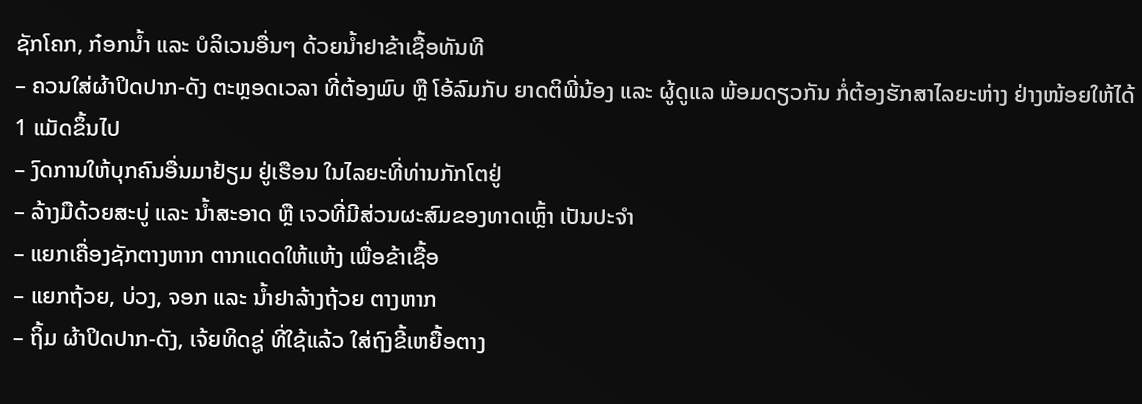ຊັກໂຄກ, ກ໋ອກນ້ຳ ແລະ ບໍລິເວນອື່ນໆ ດ້ວຍນ້ຳຢາຂ້າເຊື້ອທັນທີ
– ຄວນໃສ່ຜ້າປິດປາກ-ດັງ ຕະຫຼອດເວລາ ທີ່ຕ້ອງພົບ ຫຼື ໂອ້ລົມກັບ ຍາດຕິພີ່ນ້ອງ ແລະ ຜູ້ດູແລ ພ້ອມດຽວກັນ ກໍ່ຕ້ອງຮັກສາໄລຍະຫ່າງ ຢ່າງໜ້ອຍໃຫ້ໄດ້ 1 ແມັດຂຶ້ນໄປ
– ງົດການໃຫ້ບຸກຄົນອື່ນມາຢ້ຽມ ຢູ່ເຮືອນ ໃນໄລຍະທີ່ທ່ານກັກໂຕຢູ່
– ລ້າງມືດ້ວຍສະບູ່ ແລະ ນ້ຳສະອາດ ຫຼື ເຈວທີ່ມີສ່ວນຜະສົມຂອງທາດເຫຼົ້າ ເປັນປະຈຳ
– ແຍກເຄື່ອງຊັກຕາງຫາກ ຕາກແດດໃຫ້ແຫ້ງ ເພື່ອຂ້າເຊື້ອ
– ແຍກຖ້ວຍ, ບ່ວງ, ຈອກ ແລະ ນ້ຳຢາລ້າງຖ້ວຍ ຕາງຫາກ
– ຖິ້ມ ຜ້າປິດປາກ-ດັງ, ເຈ້ຍທິດຊູ່ ທີ່ໃຊ້ແລ້ວ ໃສ່ຖົງຂີ້ເຫຍື້ອຕາງ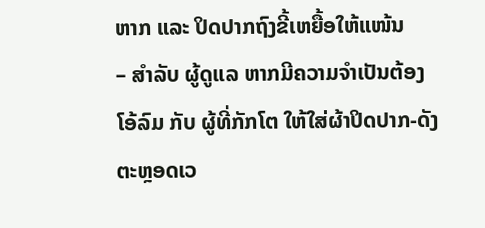ຫາກ ແລະ ປິດປາກຖົງຂີ້ເຫຍື້ອໃຫ້ແໜ້ນ
– ສຳລັບ ຜູ້ດູແລ ຫາກມີຄວາມຈຳເປັນຕ້ອງໂອ້ລົມ ກັບ ຜູ້ທີ່ກັກໂຕ ໃຫ້ໃສ່ຜ້າປິດປາກ-ດັງ ຕະຫຼອດເວ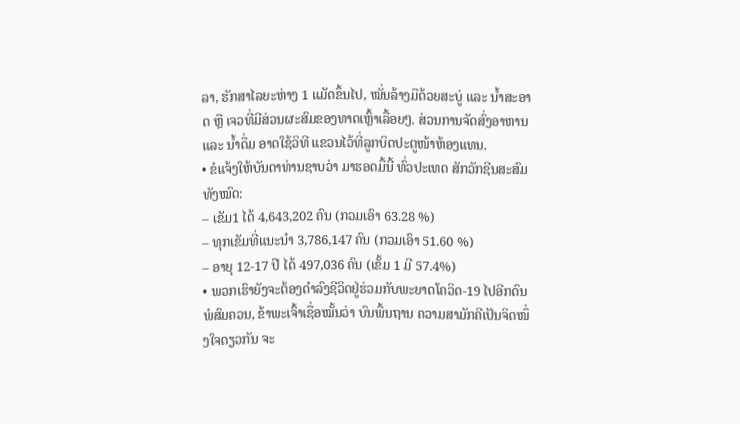ລາ, ຮັກສາໄລຍະຫ່າງ 1 ແມັດຂຶ້ນໄປ, ໝັ່ນລ້າງມືດ້ວຍສະບູ່ ແລະ ນ້ຳສະອາດ ຫຼື ເຈວທີ່ມີສ່ວນຜະສົມຂອງທາດເຫຼົ້າເລື້ອຍໆ. ສ່ວນການຈັດສົ່ງອາຫານ ແລະ ນ້ຳດື່ມ ອາດໃຊ້ວິທີ ແຂວນໄວ້ທີ່ລູກບິດປະຕູໜ້າຫ້ອງແທນ.
• ຂໍແຈ້ງໃຫ້ບັນດາທ່ານຊາບວ່າ ມາຮອດມື້ນີ້ ທົ່ວປະເທດ ສັກວັກຊີນສະສົມທັງໝົດ:
– ເຂັມ1 ໄດ້ 4,643,202 ຄົນ (ກວມເອົາ 63.28 %)
– ທຸກເຂັມທີ່ແນະນໍາ 3,786,147 ຄົນ (ກວມເອົາ 51.60 %)
– ອາຍຸ 12-17 ປີ ໄດ້ 497,036 ຄົນ (ເຂັ້ມ 1 ມີ 57.4%)
• ພວກເຮົາຍັງຈະຕ້ອງດຳລົງຊີວິດຢູ່ຮ່ວມກັບພະຍາດໂຄວິດ-19 ໄປອີກດົນພໍສົມຄວນ, ຂ້າພະເຈົ້າເຊື່ອໝັ້ນວ່າ ບົນພື້ນຖານ ຄວາມສາມັກຄີເປັນຈິດໜຶ່ງໃຈດຽວກັນ ຈະ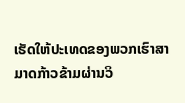ເຮັດໃຫ້ປະເທດຂອງພວກເຮົາສາມາດກ້າວຂ້າມຜ່ານວິ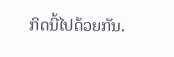ກິດນີ້ໄປດ້ວຍກັນ.